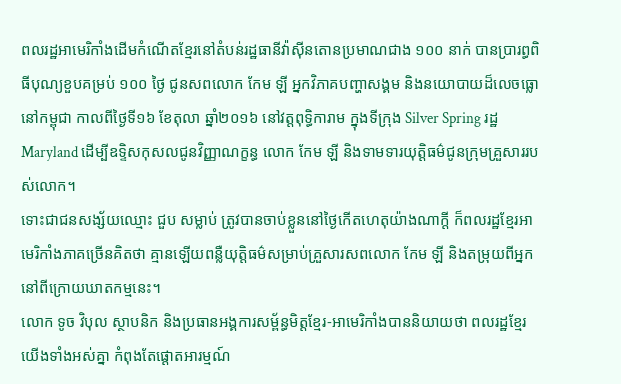ពលរដ្ឋអាមេរិកាំងដើមកំណើតខ្មែរនៅតំបន់រដ្ឋធានីវ៉ាស៊ីនតោនប្រមាណជាង ១០០ នាក់ បានប្រារព្ធពិធីបុណ្យខួបគម្រប់ ១០០ ថ្ងៃ ជូនសពលោក កែម ឡី អ្នកវិភាគបញ្ហាសង្គម និងនយោបាយដ៏លេចធ្លោនៅកម្ពុជា កាលពីថ្ងៃទី១៦ ខែតុលា ឆ្នាំ២០១៦ នៅវត្តពុទ្ធិការាម ក្នុងទីក្រុង Silver Spring រដ្ឋ Maryland ដើម្បីឧទ្ទិសកុសលជូនវិញ្ញាណក្ខន្ធ លោក កែម ឡី និងទាមទារយុត្តិធម៌ជូនក្រុមគ្រួសាររបស់លោក។
ទោះជាជនសង្ស័យឈ្មោះ ជួប សម្លាប់ ត្រូវបានចាប់ខ្លួននៅថ្ងៃកើតហេតុយ៉ាងណាក្ដី ក៏ពលរដ្ឋខ្មែរអាមេរិកាំងភាគច្រើនគិតថា គ្មានឡើយពន្លឺយុត្តិធម៌សម្រាប់គ្រួសារសពលោក កែម ឡី និងតម្រុយពីអ្នកនៅពីក្រោយឃាតកម្មនេះ។
លោក ទូច វិបុល ស្ថាបនិក និងប្រធានអង្គការសម្ព័ន្ធមិត្តខ្មែរ-អាមេរិកាំងបាននិយាយថា ពលរដ្ឋខ្មែរយើងទាំងអស់គ្នា កំពុងតែផ្ដោតអារម្មណ៍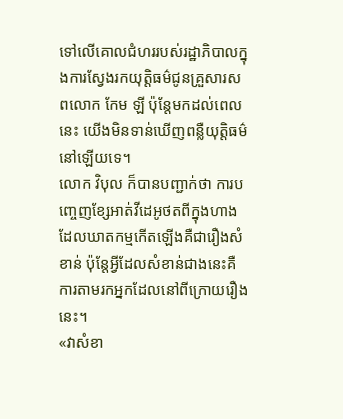ទៅលើគោលជំហររបស់រដ្ឋាភិបាលក្នុងការស្វែងរកយុត្តិធម៌ជូនគ្រួសារសពលោក កែម ឡី ប៉ុន្តែមកដល់ពេលនេះ យើងមិនទាន់ឃើញពន្លឺយុត្តិធម៌នៅឡើយទេ។
លោក វិបុល ក៏បានបញ្ជាក់ថា ការបញ្ចេញខ្សែអាត់វីដេអូថតពីក្នុងហាងដែលឃាតកម្មកើតឡើងគឺជារឿងសំខាន់ ប៉ុន្តែអ្វីដែលសំខាន់ជាងនេះគឺការតាមរកអ្នកដែលនៅពីក្រោយរឿងនេះ។
«វាសំខា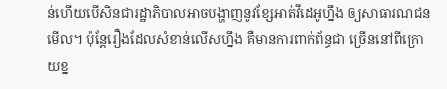ន់ហើយបើសិនជារដ្ឋាភិបាលអាចបង្ហាញនូវខ្សែអាត់វីដេអូហ្នឹង ឲ្យសាធារណជនមើល។ ប៉ុន្តែរឿងដែលសំខាន់លើសហ្នឹង គឺមានការពាក់ព័ន្ធជា ច្រើននៅពីក្រោយខ្ន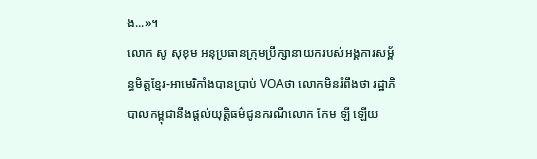ង...»។
លោក សូ សុខុម អនុប្រធានក្រុមប្រឹក្សានាយករបស់អង្គការសម្ព័ន្ធមិត្តខ្មែរ-អាមេរិកាំងបានប្រាប់ VOAថា លោកមិនរំពឹងថា រដ្ឋាភិបាលកម្ពុជានឹងផ្ដល់យុត្តិធម៌ជូនករណីលោក កែម ឡី ឡើយ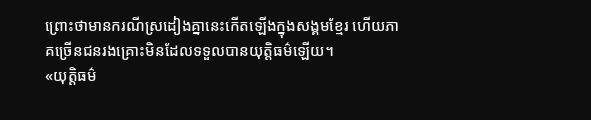ព្រោះថាមានករណីស្រដៀងគ្នានេះកើតឡើងក្នុងសង្គមខ្មែរ ហើយភាគច្រើនជនរងគ្រោះមិនដែលទទួលបានយុត្តិធម៌ឡើយ។
«យុត្តិធម៌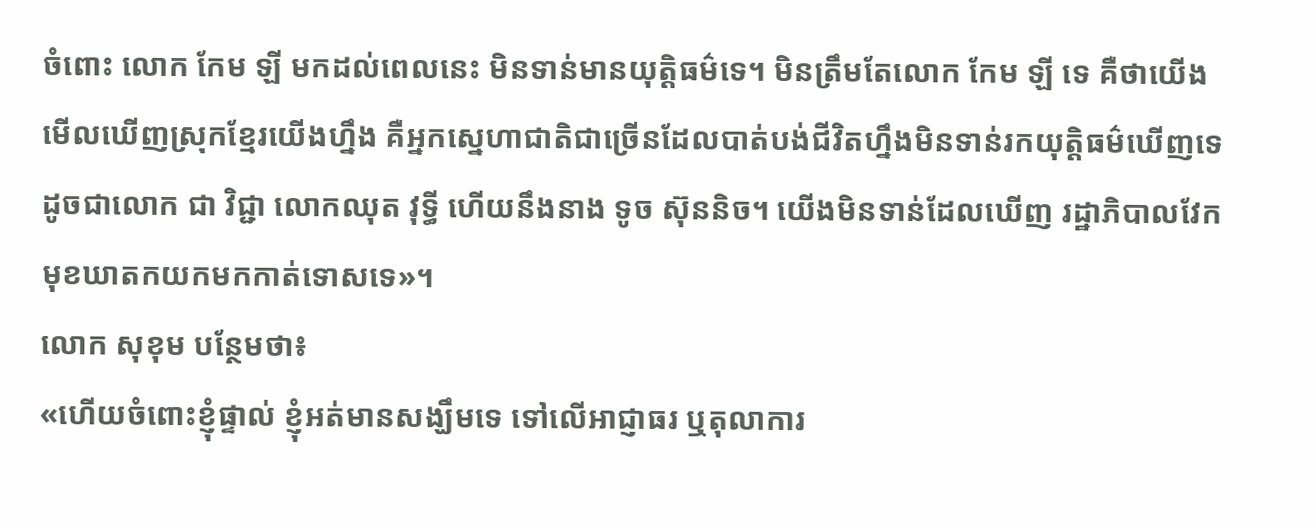ចំពោះ លោក កែម ឡី មកដល់ពេលនេះ មិនទាន់មានយុត្តិធម៌ទេ។ មិនត្រឹមតែលោក កែម ឡី ទេ គឺថាយើងមើលឃើញស្រុកខ្មែរយើងហ្នឹង គឺអ្នកស្នេហាជាតិជាច្រើនដែលបាត់បង់ជីវិតហ្នឹងមិនទាន់រកយុត្តិធម៌ឃើញទេ ដូចជាលោក ជា វិជ្ជា លោកឈុត វុទ្ធី ហើយនឹងនាង ទូច ស៊ុននិច។ យើងមិនទាន់ដែលឃើញ រដ្ឋាភិបាលវែកមុខឃាតកយកមកកាត់ទោសទេ»។
លោក សុខុម បន្ថែមថា៖
«ហើយចំពោះខ្ញុំផ្ទាល់ ខ្ញុំអត់មានសង្ឃឹមទេ ទៅលើអាជ្ញាធរ ឬតុលាការ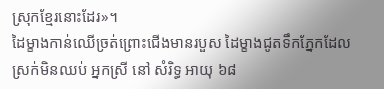ស្រុកខ្មែរនោះដែរ»។
ដៃម្ខាងកាន់ឈើច្រត់ព្រោះជើងមានរបួស ដៃម្ខាងជូតទឹកភ្នែកដែលស្រក់មិនឈប់ អ្នកស្រី នៅ សំរិទ្ធ អាយុ ៦៨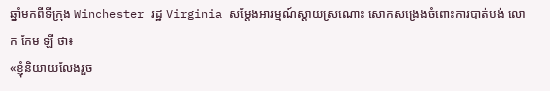ឆ្នាំមកពីទីក្រុង Winchester រដ្ឋ Virginia សម្តែងអារម្មណ៍ស្ដាយស្រណោះ សោកសង្រេងចំពោះការបាត់បង់ លោក កែម ឡី ថា៖
«ខ្ញុំនិយាយលែងរួច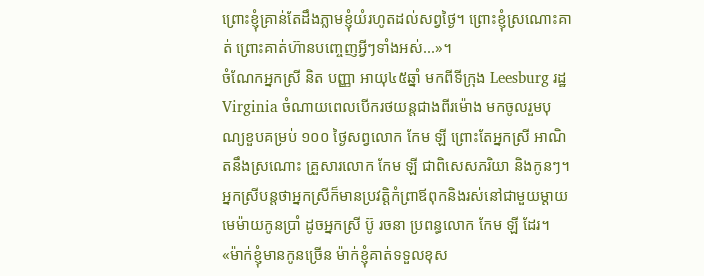ព្រោះខ្ញុំគ្រាន់តែដឹងភ្លាមខ្ញុំយំរហូតដល់សព្វថ្ងៃ។ ព្រោះខ្ញុំស្រណោះគាត់ ព្រោះគាត់ហ៊ានបញ្ចេញអ្វីៗទាំងអស់...»។
ចំណែកអ្នកស្រី និត បញ្ញា អាយុ៤៥ឆ្នាំ មកពីទីក្រុង Leesburg រដ្ឋVirginia ចំណាយពេលបើករថយន្តជាងពីរម៉ោង មកចូលរួមបុណ្យខួបគម្រប់ ១០០ ថ្ងៃសព្វលោក កែម ឡី ព្រោះតែអ្នកស្រី អាណិតនឹងស្រណោះ គ្រួសារលោក កែម ឡី ជាពិសេសភរិយា និងកូនៗ។ អ្នកស្រីបន្តថាអ្នកស្រីក៏មានប្រវត្តិកំព្រាឪពុកនិងរស់នៅជាមួយម្ដាយមេម៉ាយកូនប្រាំ ដូចអ្នកស្រី ប៊ូ រចនា ប្រពន្ធលោក កែម ឡី ដែរ។
«ម៉ាក់ខ្ញុំមានកូនច្រើន ម៉ាក់ខ្ញុំគាត់ទទួលខុស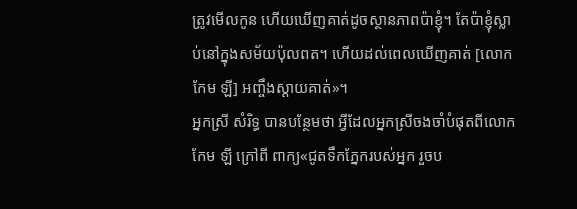ត្រូវមើលកូន ហើយឃើញគាត់ដូចស្ថានភាពប៉ាខ្ញុំ។ តែប៉ាខ្ញុំស្លាប់នៅក្នុងសម័យប៉ុលពត។ ហើយដល់ពេលឃើញគាត់ [លោក កែម ឡី] អញ្ចឹងស្ដាយគាត់»។
អ្នកស្រី សំរិទ្ធ បានបន្ថែមថា អ្វីដែលអ្នកស្រីចងចាំបំផុតពីលោក កែម ឡី ក្រៅពី ពាក្យ«ជូតទឹកភ្នែករបស់អ្នក រួចប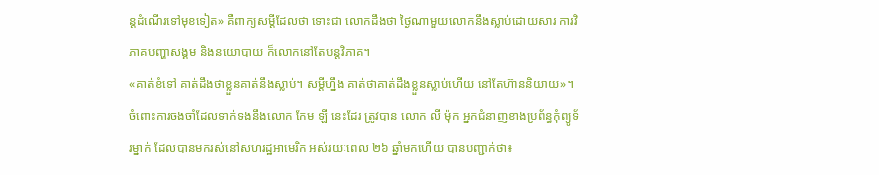ន្តដំណើរទៅមុខទៀត» គឺពាក្យសម្ដីដែលថា ទោះជា លោកដឹងថា ថ្ងៃណាមួយលោកនឹងស្លាប់ដោយសារ ការវិភាគបញ្ហាសង្គម និងនយោបាយ ក៏លោកនៅតែបន្តវិភាគ។
«គាត់ខំទៅ គាត់ដឹងថាខ្លួនគាត់នឹងស្លាប់។ សម្តីហ្នឹង គាត់ថាគាត់ដឹងខ្លួនស្លាប់ហើយ នៅតែហ៊ាននិយាយ»។
ចំពោះការចងចាំដែលទាក់ទងនឹងលោក កែម ឡី នេះដែរ ត្រូវបាន លោក លី ម៉ុក អ្នកជំនាញខាងប្រព័ន្ធកុំព្យូទ័រម្នាក់ ដែលបានមករស់នៅសហរដ្ឋអាមេរិក អស់រយៈពេល ២៦ ឆ្នាំមកហើយ បានបញ្ជាក់ថា៖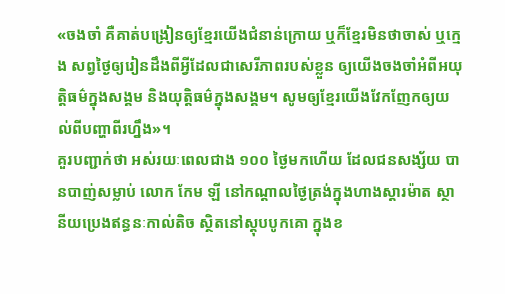«ចងចាំ គឺគាត់បង្រៀនឲ្យខ្មែរយើងជំនាន់ក្រោយ ឬក៏ខ្មែរមិនថាចាស់ ឬក្មេង សព្វថ្ងៃឲ្យរៀនដឹងពីអ្វីដែលជាសេរីភាពរបស់ខ្លួន ឲ្យយើងចងចាំអំពីអយុត្តិធម៌ក្នុងសង្គម និងយុត្តិធម៌ក្នុងសង្គម។ សូមឲ្យខ្មែរយើងវែកញែកឲ្យយល់ពីបញ្ហាពីរហ្នឹង»។
គួរបញ្ជាក់ថា អស់រយៈពេលជាង ១០០ ថ្ងៃមកហើយ ដែលជនសង្ស័យ បានបាញ់សម្លាប់ លោក កែម ឡី នៅកណ្ដាលថ្ងៃត្រង់ក្នុងហាងស្តារម៉ាត ស្ថានីយប្រេងឥន្ធនៈកាល់តិច ស្ថិតនៅស្តុបបូកគោ ក្នុងខ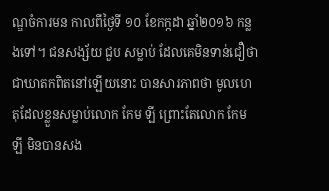ណ្ឌចំការមន កាលពីថ្ងៃទី ១០ ខែកក្កដា ឆ្នាំ២០១៦ កន្លងទៅ។ ជនសង្ស័យ ជួប សម្លាប់ ដែលគេមិនទាន់ជឿថាជាឃាតកពិតនៅឡើយនោះ បានសារភាពថា មូលហេតុដែលខ្លួនសម្លាប់លោក កែម ឡី ព្រោះតែលោក កែម ឡី មិនបានសង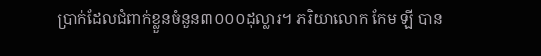ប្រាក់ដែលជំពាក់ខ្លួនចំនួន៣០០០ដុល្លារ។ ភរិយាលោក កែម ឡី បាន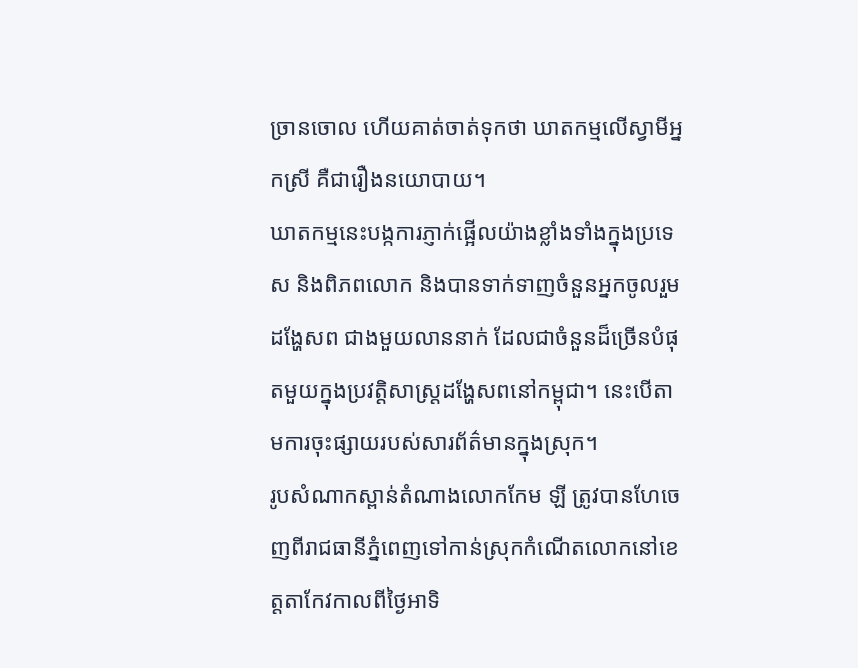ច្រានចោល ហើយគាត់ចាត់ទុកថា ឃាតកម្មលើស្វាមីអ្នកស្រី គឺជារឿងនយោបាយ។
ឃាតកម្មនេះបង្កការភ្ញាក់ផ្អើលយ៉ាងខ្លាំងទាំងក្នុងប្រទេស និងពិភពលោក និងបានទាក់ទាញចំនួនអ្នកចូលរួមដង្ហែសព ជាងមួយលាននាក់ ដែលជាចំនួនដ៏ច្រើនបំផុតមួយក្នុងប្រវត្តិសាស្ត្រដង្ហែសពនៅកម្ពុជា។ នេះបើតាមការចុះផ្សាយរបស់សារព័ត៌មានក្នុងស្រុក។
រូបសំណាកស្ពាន់តំណាងលោកកែម ឡី ត្រូវបានហែចេញពីរាជធានីភ្នំពេញទៅកាន់ស្រុកកំណើតលោកនៅខេត្តតាកែវកាលពីថ្ងៃអាទិ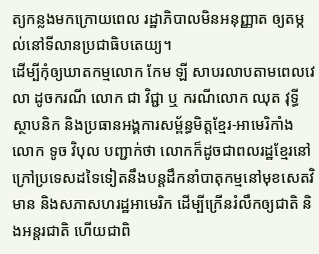ត្យកន្លងមកក្រោយពេល រដ្ឋាភិបាលមិនអនុញ្ញាត ឲ្យតម្កល់នៅទីលានប្រជាធិបតេយ្យ។
ដើម្បីកុំឲ្យឃាតកម្មលោក កែម ឡី សាបរលាបតាមពេលវេលា ដូចករណី លោក ជា វិជ្ជា ឬ ករណីលោក ឈុត វុទ្ធី ស្ថាបនិក និងប្រធានអង្គការសម្ព័ន្ធមិត្តខ្មែរ-អាមេរិកាំង លោក ទូច វិបុល បញ្ជាក់ថា លោកក៏ដូចជាពលរដ្ឋខ្មែរនៅក្រៅប្រទេសដទៃទៀតនឹងបន្តដឹកនាំបាតុកម្មនៅមុខសេតវិមាន និងសភាសហរដ្ឋអាមេរិក ដើម្បីក្រើនរំលឹកឲ្យជាតិ និងអន្តរជាតិ ហើយជាពិ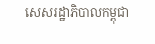សេសរដ្ឋាភិបាលកម្ពុជា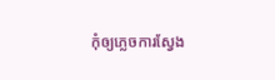កុំឲ្យភ្លេចការស្វែង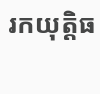រកយុត្តិធ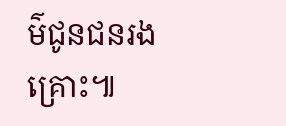ម៌ជូនជនរងគ្រោះ៕